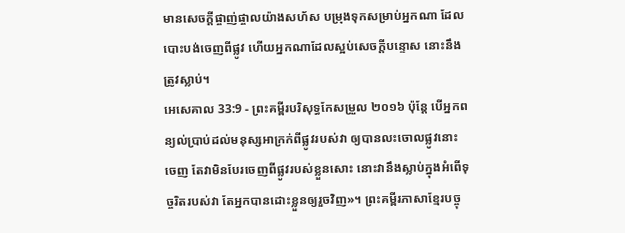មានសេចក្ដីផ្ចាញ់ផ្ចាលយ៉ាងសហ័ស បម្រុងទុកសម្រាប់អ្នកណា ដែលបោះបង់ចេញពីផ្លូវ ហើយអ្នកណាដែលស្អប់សេចក្ដីបន្ទោស នោះនឹងត្រូវស្លាប់។
អេសេគាល 33:9 - ព្រះគម្ពីរបរិសុទ្ធកែសម្រួល ២០១៦ ប៉ុន្តែ បើអ្នកពន្យល់ប្រាប់ដល់មនុស្សអាក្រក់ពីផ្លូវរបស់វា ឲ្យបានលះចោលផ្លូវនោះចេញ តែវាមិនបែរចេញពីផ្លូវរបស់ខ្លួនសោះ នោះវានឹងស្លាប់ក្នុងអំពើទុច្ចរិតរបស់វា តែអ្នកបានដោះខ្លួនឲ្យរួចវិញ»។ ព្រះគម្ពីរភាសាខ្មែរបច្ចុ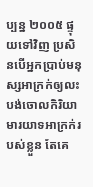ប្បន្ន ២០០៥ ផ្ទុយទៅវិញ ប្រសិនបើអ្នកប្រាប់មនុស្សអាក្រក់ឲ្យលះបង់ចោលកិរិយាមារយាទអាក្រក់របស់ខ្លួន តែគេ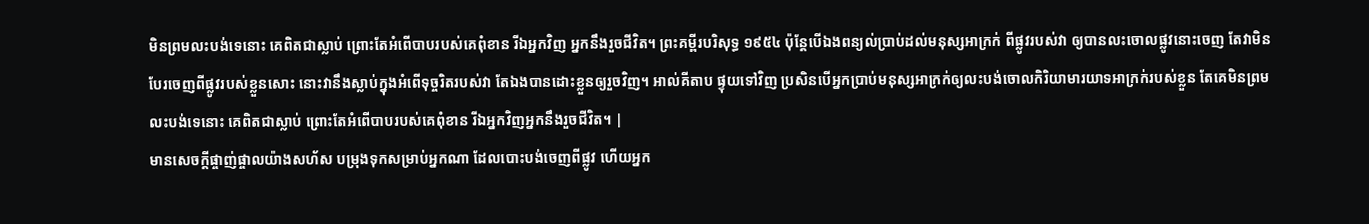មិនព្រមលះបង់ទេនោះ គេពិតជាស្លាប់ ព្រោះតែអំពើបាបរបស់គេពុំខាន រីឯអ្នកវិញ អ្នកនឹងរួចជីវិត។ ព្រះគម្ពីរបរិសុទ្ធ ១៩៥៤ ប៉ុន្តែបើឯងពន្យល់ប្រាប់ដល់មនុស្សអាក្រក់ ពីផ្លូវរបស់វា ឲ្យបានលះចោលផ្លូវនោះចេញ តែវាមិនបែរចេញពីផ្លូវរបស់ខ្លួនសោះ នោះវានឹងស្លាប់ក្នុងអំពើទុច្ចរិតរបស់វា តែឯងបានដោះខ្លួនឲ្យរួចវិញ។ អាល់គីតាប ផ្ទុយទៅវិញ ប្រសិនបើអ្នកប្រាប់មនុស្សអាក្រក់ឲ្យលះបង់ចោលកិរិយាមារយាទអាក្រក់របស់ខ្លួន តែគេមិនព្រមលះបង់ទេនោះ គេពិតជាស្លាប់ ព្រោះតែអំពើបាបរបស់គេពុំខាន រីឯអ្នកវិញអ្នកនឹងរួចជីវិត។ |
មានសេចក្ដីផ្ចាញ់ផ្ចាលយ៉ាងសហ័ស បម្រុងទុកសម្រាប់អ្នកណា ដែលបោះបង់ចេញពីផ្លូវ ហើយអ្នក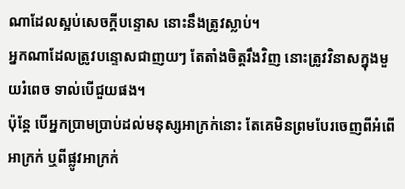ណាដែលស្អប់សេចក្ដីបន្ទោស នោះនឹងត្រូវស្លាប់។
អ្នកណាដែលត្រូវបន្ទោសជាញយៗ តែតាំងចិត្តរឹងវិញ នោះត្រូវវិនាសក្នុងមួយរំពេច ទាល់បើជួយផង។
ប៉ុន្តែ បើអ្នកប្រាមប្រាប់ដល់មនុស្សអាក្រក់នោះ តែគេមិនព្រមបែរចេញពីអំពើអាក្រក់ ឬពីផ្លូវអាក្រក់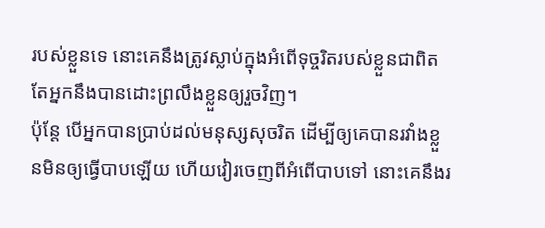របស់ខ្លួនទេ នោះគេនឹងត្រូវស្លាប់ក្នុងអំពើទុច្ចរិតរបស់ខ្លួនជាពិត តែអ្នកនឹងបានដោះព្រលឹងខ្លួនឲ្យរួចវិញ។
ប៉ុន្តែ បើអ្នកបានប្រាប់ដល់មនុស្សសុចរិត ដើម្បីឲ្យគេបានរវាំងខ្លួនមិនឲ្យធ្វើបាបឡើយ ហើយវៀរចេញពីអំពើបាបទៅ នោះគេនឹងរ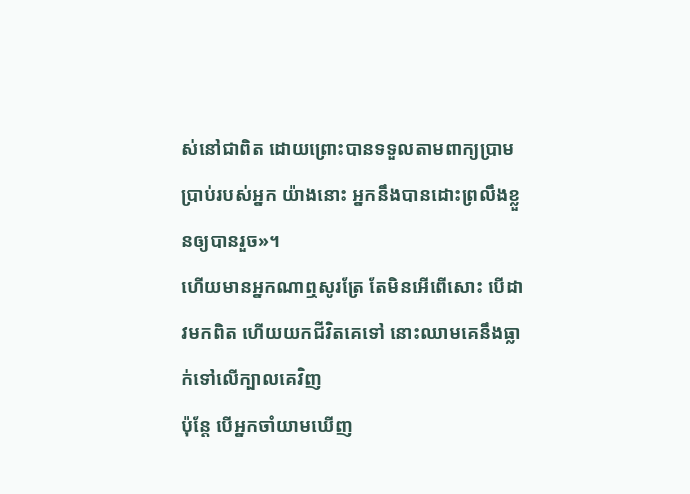ស់នៅជាពិត ដោយព្រោះបានទទួលតាមពាក្យប្រាមប្រាប់របស់អ្នក យ៉ាងនោះ អ្នកនឹងបានដោះព្រលឹងខ្លួនឲ្យបានរួច»។
ហើយមានអ្នកណាឮសូរត្រែ តែមិនអើពើសោះ បើដាវមកពិត ហើយយកជីវិតគេទៅ នោះឈាមគេនឹងធ្លាក់ទៅលើក្បាលគេវិញ
ប៉ុន្តែ បើអ្នកចាំយាមឃើញ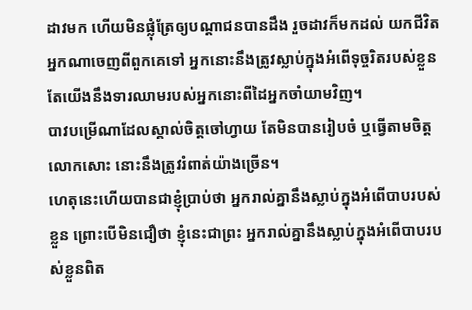ដាវមក ហើយមិនផ្លុំត្រែឲ្យបណ្ដាជនបានដឹង រួចដាវក៏មកដល់ យកជីវិតអ្នកណាចេញពីពួកគេទៅ អ្នកនោះនឹងត្រូវស្លាប់ក្នុងអំពើទុច្ចរិតរបស់ខ្លួន តែយើងនឹងទារឈាមរបស់អ្នកនោះពីដៃអ្នកចាំយាមវិញ។
បាវបម្រើណាដែលស្គាល់ចិត្តចៅហ្វាយ តែមិនបានរៀបចំ ឬធ្វើតាមចិត្តលោកសោះ នោះនឹងត្រូវរំពាត់យ៉ាងច្រើន។
ហេតុនេះហើយបានជាខ្ញុំប្រាប់ថា អ្នករាល់គ្នានឹងស្លាប់ក្នុងអំពើបាបរបស់ខ្លួន ព្រោះបើមិនជឿថា ខ្ញុំនេះជាព្រះ អ្នករាល់គ្នានឹងស្លាប់ក្នុងអំពើបាបរបស់ខ្លួនពិត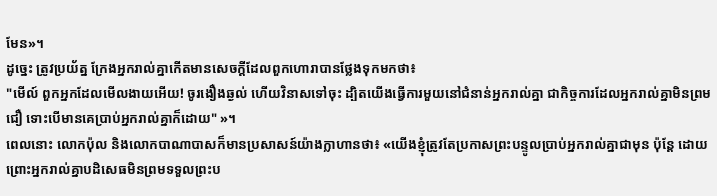មែន»។
ដូច្នេះ ត្រូវប្រយ័ត្ន ក្រែងអ្នករាល់គ្នាកើតមានសេចក្តីដែលពួកហោរាបានថ្លែងទុកមកថា៖
"មើល៍ ពួកអ្នកដែលមើលងាយអើយ! ចូរងឿងឆ្ងល់ ហើយវិនាសទៅចុះ ដ្បិតយើងធ្វើការមួយនៅជំនាន់អ្នករាល់គ្នា ជាកិច្ចការដែលអ្នករាល់គ្នាមិនព្រមជឿ ទោះបើមានគេប្រាប់អ្នករាល់គ្នាក៏ដោយ" »។
ពេលនោះ លោកប៉ុល និងលោកបាណាបាសក៏មានប្រសាសន៍យ៉ាងក្លាហានថា៖ «យើងខ្ញុំត្រូវតែប្រកាសព្រះបន្ទូលប្រាប់អ្នករាល់គ្នាជាមុន ប៉ុន្តែ ដោយព្រោះអ្នករាល់គ្នាបដិសេធមិនព្រមទទួលព្រះប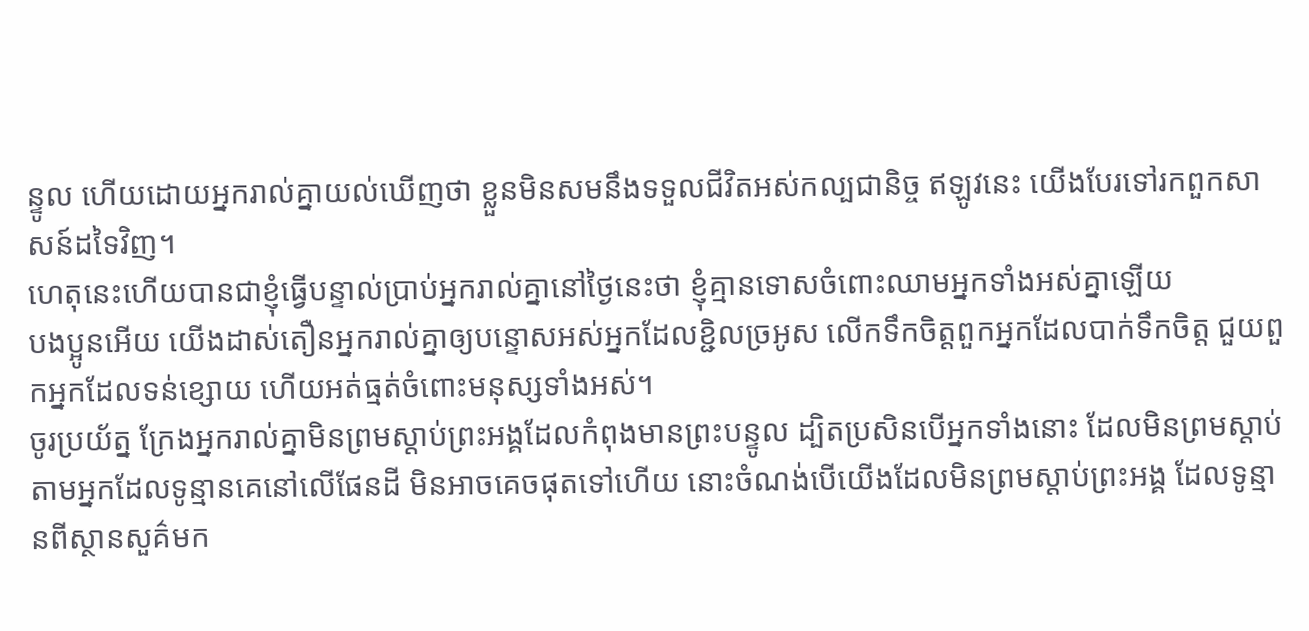ន្ទូល ហើយដោយអ្នករាល់គ្នាយល់ឃើញថា ខ្លួនមិនសមនឹងទទួលជីវិតអស់កល្បជានិច្ច ឥឡូវនេះ យើងបែរទៅរកពួកសាសន៍ដទៃវិញ។
ហេតុនេះហើយបានជាខ្ញុំធ្វើបន្ទាល់ប្រាប់អ្នករាល់គ្នានៅថ្ងៃនេះថា ខ្ញុំគ្មានទោសចំពោះឈាមអ្នកទាំងអស់គ្នាឡើយ
បងប្អូនអើយ យើងដាស់តឿនអ្នករាល់គ្នាឲ្យបន្ទោសអស់អ្នកដែលខ្ជិលច្រអូស លើកទឹកចិត្តពួកអ្នកដែលបាក់ទឹកចិត្ត ជួយពួកអ្នកដែលទន់ខ្សោយ ហើយអត់ធ្មត់ចំពោះមនុស្សទាំងអស់។
ចូរប្រយ័ត្ន ក្រែងអ្នករាល់គ្នាមិនព្រមស្ដាប់ព្រះអង្គដែលកំពុងមានព្រះបន្ទូល ដ្បិតប្រសិនបើអ្នកទាំងនោះ ដែលមិនព្រមស្តាប់តាមអ្នកដែលទូន្មានគេនៅលើផែនដី មិនអាចគេចផុតទៅហើយ នោះចំណង់បើយើងដែលមិនព្រមស្ដាប់ព្រះអង្គ ដែលទូន្មានពីស្ថានសួគ៌មក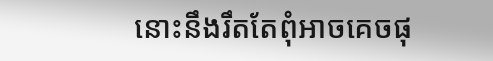នោះនឹងរឹតតែពុំអាចគេចផុ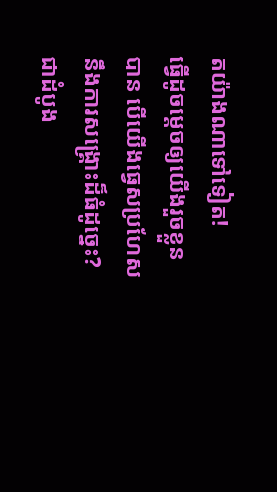តយ៉ាងណាទៅទៀត!
ធ្វើដូចម្តេចឲ្យយើងរួចខ្លួនបាន បើយើងធ្វេសប្រហែសនឹងការសង្គ្រោះដ៏ធំដូច្នេះ? ជាដំបូង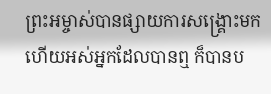ព្រះអម្ចាស់បានផ្សាយការសង្គ្រោះមក ហើយអស់អ្នកដែលបានឮ ក៏បានប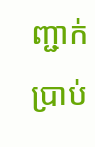ញ្ជាក់ប្រាប់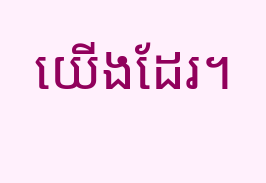យើងដែរ។